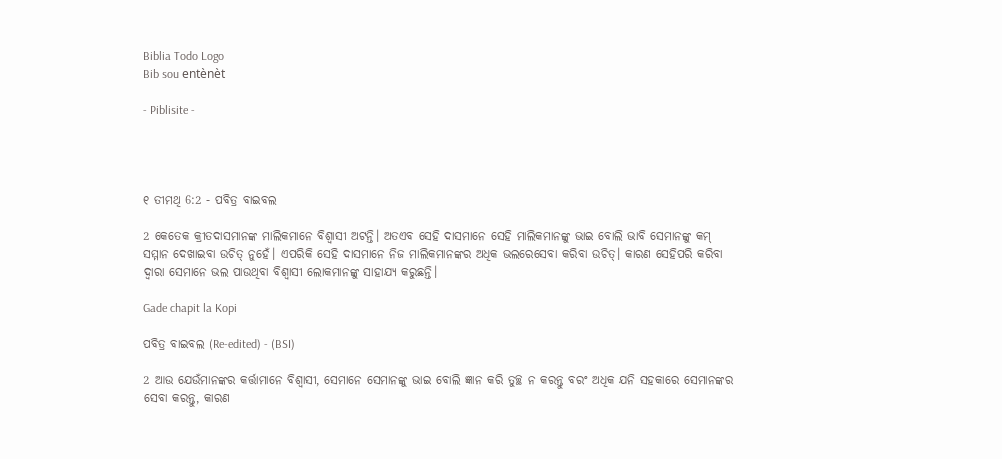Biblia Todo Logo
Bib sou entènèt

- Piblisite -




୧ ତୀମଥି 6:2 - ପବିତ୍ର ବାଇବଲ

2 କେତେକ କ୍ରୀତଦାସମାନଙ୍କ ମାଲିକମାନେ ବିଶ୍ୱାସୀ ଅଟନ୍ତି। ଅତଏବ ସେହି ଦାସମାନେ ସେହି ମାଲିକମାନଙ୍କୁ ଭାଇ ବୋଲି ଭାବି ସେମାନଙ୍କୁ କମ୍ ସମ୍ମାନ ଦେଖାଇବା ଉଚିତ୍ ନୁହେଁ। ଏପରିକି ସେହି ଦାସମାନେ ନିଜ ମାଲିକମାନଙ୍କର ଅଧିକ ଭଲରେସେବା କରିବା ଉଚିତ୍। କାରଣ ସେହିପରି କରିବା ଦ୍ୱାରା ସେମାନେ ଭଲ ପାଉଥିବା ବିଶ୍ୱାସୀ ଲୋକମାନଙ୍କୁ ସାହାଯ୍ୟ କରୁଛନ୍ତି।

Gade chapit la Kopi

ପବିତ୍ର ବାଇବଲ (Re-edited) - (BSI)

2 ଆଉ ଯେଉଁମାନଙ୍କର କର୍ତ୍ତାମାନେ ବିଶ୍ଵାସୀ, ସେମାନେ ସେମାନଙ୍କୁ ଭାଇ ବୋଲି ଜ୍ଞାନ କରି ତୁଚ୍ଛ ନ କରନ୍ତୁ ବରଂ ଅଧିକ ଯନି ସହକାରେ ସେମାନଙ୍କର ସେବା କରନ୍ତୁ, କାରଣ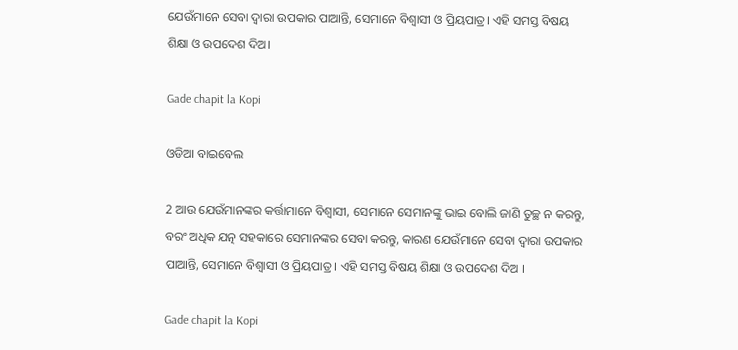ଯେଉଁମାନେ ସେବା ଦ୍ଵାରା ଉପକାର ପାଆନ୍ତି, ସେମାନେ ବିଶ୍ଵାସୀ ଓ ପ୍ରିୟପାତ୍ର। ଏହି ସମସ୍ତ ବିଷୟ ଶିକ୍ଷା ଓ ଉପଦେଶ ଦିଅ।

Gade chapit la Kopi

ଓଡିଆ ବାଇବେଲ

2 ଆଉ ଯେଉଁମାନଙ୍କର କର୍ତ୍ତାମାନେ ବିଶ୍ୱାସୀ, ସେମାନେ ସେମାନଙ୍କୁ ଭାଇ ବୋଲି ଜାଣି ତୁଚ୍ଛ ନ କରନ୍ତୁ, ବରଂ ଅଧିକ ଯତ୍ନ ସହକାରେ ସେମାନଙ୍କର ସେବା କରନ୍ତୁ, କାରଣ ଯେଉଁମାନେ ସେବା ଦ୍ୱାରା ଉପକାର ପାଆନ୍ତି, ସେମାନେ ବିଶ୍ୱାସୀ ଓ ପ୍ରିୟପାତ୍ର । ଏହି ସମସ୍ତ ବିଷୟ ଶିକ୍ଷା ଓ ଉପଦେଶ ଦିଅ ।

Gade chapit la Kopi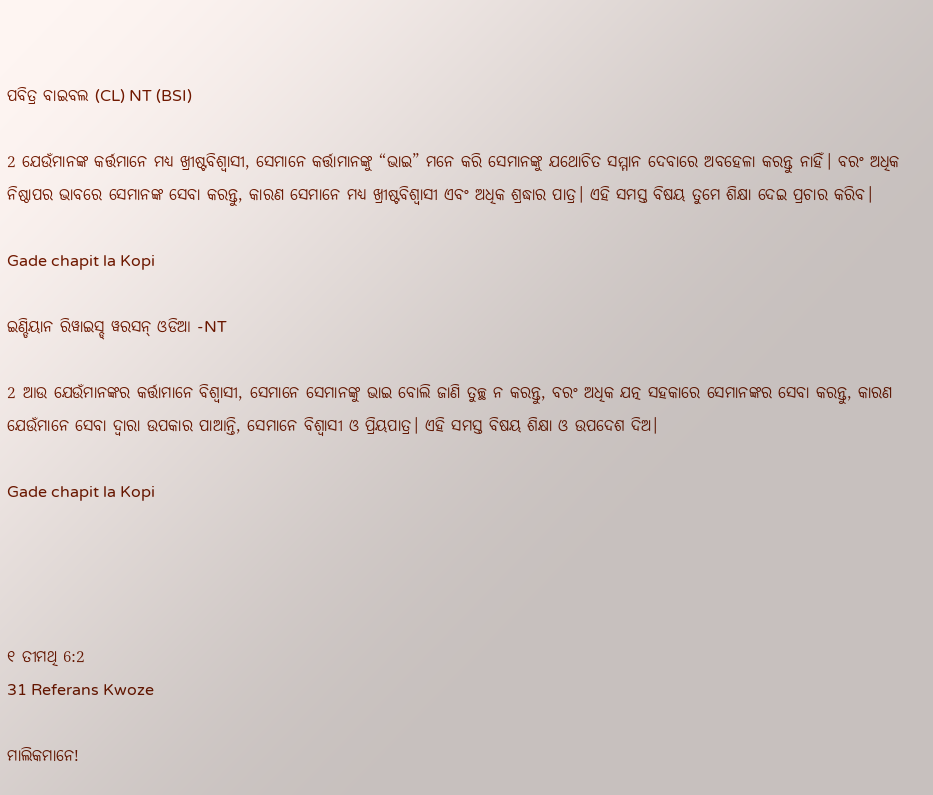ପବିତ୍ର ବାଇବଲ (CL) NT (BSI)

2 ଯେଉଁମାନଙ୍କ କର୍ତ୍ତମାନେ ମଧ୍ୟ ଖ୍ରୀଷ୍ଟବିଶ୍ୱାସୀ, ସେମାନେ କର୍ତ୍ତାମାନଙ୍କୁ “ଭାଇ” ମନେ କରି ସେମାନଙ୍କୁ ଯଥୋଚିତ ସମ୍ମାନ ଦେବାରେ ଅବହେଳା କରନ୍ତୁ ନାହିଁ। ବରଂ ଅଧିକ ନିଷ୍ଠାପର ଭାବରେ ସେମାନଙ୍କ ସେବା କରନ୍ତୁ, କାରଣ ସେମାନେ ମଧ୍ୟ ଖ୍ରୀଷ୍ଟବିଶ୍ୱାସୀ ଏବଂ ଅଧିକ ଶ୍ରଦ୍ଧାର ପାତ୍ର। ଏହି ସମସ୍ତ ବିଷୟ ତୁମେ ଶିକ୍ଷା ଦେଇ ପ୍ରଚାର କରିବ।

Gade chapit la Kopi

ଇଣ୍ଡିୟାନ ରିୱାଇସ୍ଡ୍ ୱରସନ୍ ଓଡିଆ -NT

2 ଆଉ ଯେଉଁମାନଙ୍କର କର୍ତ୍ତାମାନେ ବିଶ୍ୱାସୀ, ସେମାନେ ସେମାନଙ୍କୁ ଭାଇ ବୋଲି ଜାଣି ତୁଚ୍ଛ ନ କରନ୍ତୁ, ବରଂ ଅଧିକ ଯତ୍ନ ସହକାରେ ସେମାନଙ୍କର ସେବା କରନ୍ତୁ, କାରଣ ଯେଉଁମାନେ ସେବା ଦ୍ୱାରା ଉପକାର ପାଆନ୍ତି, ସେମାନେ ବିଶ୍ୱାସୀ ଓ ପ୍ରିୟପାତ୍ର। ଏହି ସମସ୍ତ ବିଷୟ ଶିକ୍ଷା ଓ ଉପଦେଶ ଦିଅ।

Gade chapit la Kopi




୧ ତୀମଥି 6:2
31 Referans Kwoze

ମାଲିକମାନେ!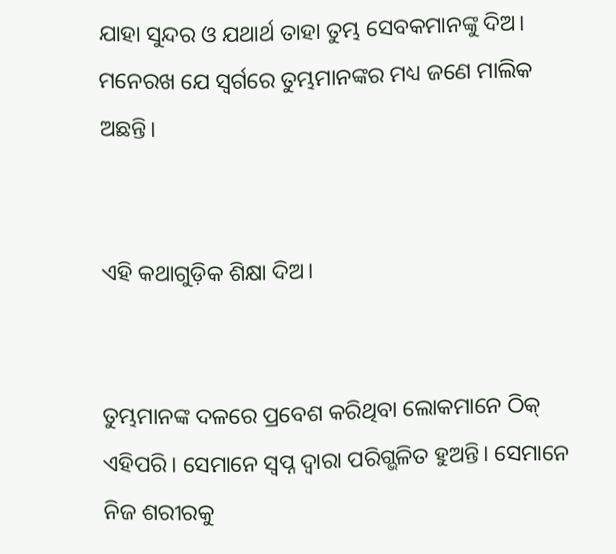ଯାହା ସୁନ୍ଦର ଓ ଯଥାର୍ଥ ତାହା ତୁମ୍ଭ ସେବକମାନଙ୍କୁ ଦିଅ। ମନେରଖ ଯେ ସ୍ୱର୍ଗରେ ତୁମ୍ଭମାନଙ୍କର ମଧ୍ୟ ଜଣେ ମାଲିକ ଅଛନ୍ତି।


ଏହି କଥାଗୁଡ଼ିକ ଶିକ୍ଷା ଦିଅ।


ତୁମ୍ଭମାନଙ୍କ ଦଳରେ ପ୍ରବେଶ କରିଥିବା ଲୋକମାନେ ଠିକ୍ ଏହିପରି। ସେମାନେ ସ୍ୱପ୍ନ ଦ୍ୱାରା ପରିଗ୍ଭଳିତ ହୁଅନ୍ତି। ସେମାନେ ନିଜ ଶରୀରକୁ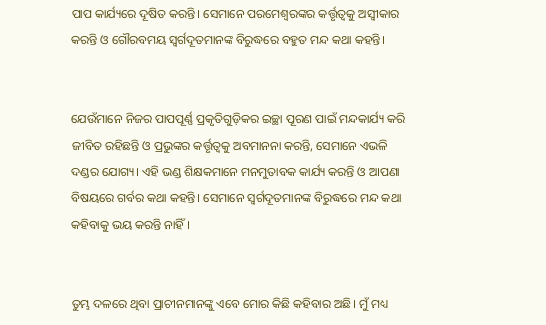ପାପ କାର୍ଯ୍ୟରେ ଦୂଷିତ କରନ୍ତି। ସେମାନେ ପରମେଶ୍ୱରଙ୍କର କର୍ତ୍ତୃତ୍ୱକୁ ଅସ୍ୱୀକାର କରନ୍ତି ଓ ଗୌରବମୟ ସ୍ୱର୍ଗଦୂତମାନଙ୍କ ବିରୁଦ୍ଧରେ ବହୁତ ମନ୍ଦ କଥା କହନ୍ତି।


ଯେଉଁମାନେ ନିଜର ପାପପୂର୍ଣ୍ଣ ପ୍ରକୃତିଗୁଡ଼ିକର ଇଚ୍ଛା ପୂରଣ ପାଇଁ ମନ୍ଦକାର୍ଯ୍ୟ କରି ଜୀବିତ ରହିଛନ୍ତି ଓ ପ୍ରଭୁଙ୍କର କର୍ତ୍ତୃତ୍ୱକୁ ଅବମାନନା କରନ୍ତି, ସେମାନେ ଏଭଳି ଦଣ୍ଡର ଯୋଗ୍ୟ। ଏହି ଭଣ୍ଡ ଶିକ୍ଷକମାନେ ମନମୁତାବକ କାର୍ଯ୍ୟ କରନ୍ତି ଓ ଆପଣା ବିଷୟରେ ଗର୍ବର କଥା କହନ୍ତି। ସେମାନେ ସ୍ୱର୍ଗଦୂତମାନଙ୍କ ବିରୁଦ୍ଧରେ ମନ୍ଦ କଥା କହିବାକୁ ଭୟ କରନ୍ତି ନାହିଁ।


ତୁମ୍ଭ ଦଳରେ ଥିବା ପ୍ରାଚୀନମାନଙ୍କୁ ଏବେ ମୋର କିଛି କହିବାର ଅଛି। ମୁଁ ମଧ୍ୟ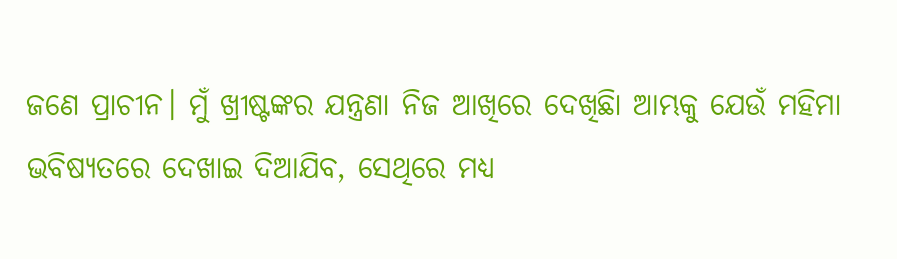ଜଣେ ପ୍ରାଚୀନ। ମୁଁ ଖ୍ରୀଷ୍ଟଙ୍କର ଯନ୍ତ୍ରଣା ନିଜ ଆଖିରେ ଦେଖିଛିା ଆମ୍ଭକୁ ଯେଉଁ ମହିମା ଭବିଷ୍ୟତରେ ଦେଖାଇ ଦିଆଯିବ, ସେଥିରେ ମଧ୍ୟ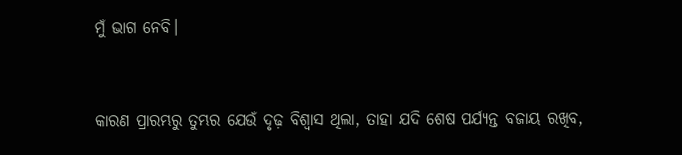ମୁଁ ଭାଗ ନେବି।


କାରଣ ପ୍ରାରମ୍ଭରୁ ତୁମ୍ଭର ଯେଉଁ ଦୃଢ଼ ବିଶ୍ୱାସ ଥିଲା, ତାହା ଯଦି ଶେଷ ପର୍ଯ୍ୟନ୍ତ ବଜାୟ ରଖିବ,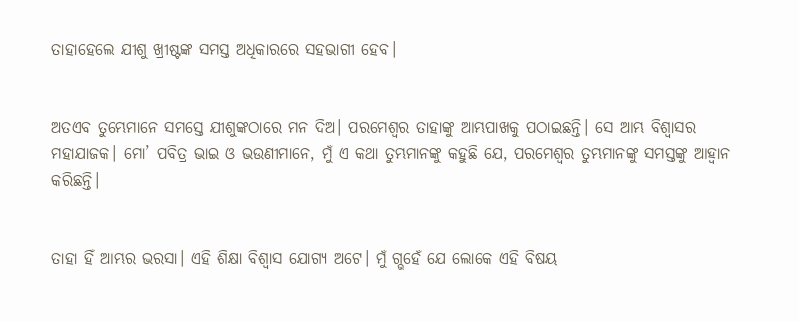ତାହାହେଲେ ଯୀଶୁ ଖ୍ରୀଷ୍ଟଙ୍କ ସମସ୍ତ ଅଧିକାରରେ ସହଭାଗୀ ହେବ।


ଅତଏବ ତୁମ୍ଭେମାନେ ସମସ୍ତେ ଯୀଶୁଙ୍କଠାରେ ମନ ଦିଅ। ପରମେଶ୍ୱର ତାହାଙ୍କୁ ଆମ୍ଭପାଖକୁ ପଠାଇଛନ୍ତି। ସେ ଆମ୍ଭ ବିଶ୍ୱାସର ମହାଯାଜକ। ମୋ’ ପବିତ୍ର ଭାଇ ଓ ଭଉଣୀମାନେ, ମୁଁ ଏ କଥା ତୁମ୍ଭମାନଙ୍କୁ କହୁଛି ଯେ, ପରମେଶ୍ୱର ତୁମ୍ଭମାନଙ୍କୁ ସମସ୍ତଙ୍କୁ ଆହ୍ୱାନ କରିଛନ୍ତି।


ତାହା ହିଁ ଆମ୍ଭର ଭରସା। ଏହି ଶିକ୍ଷା ବିଶ୍ୱାସ ଯୋଗ୍ୟ ଅଟେ। ମୁଁ ଗ୍ଭହେଁ ଯେ ଲୋକେ ଏହି ବିଷୟ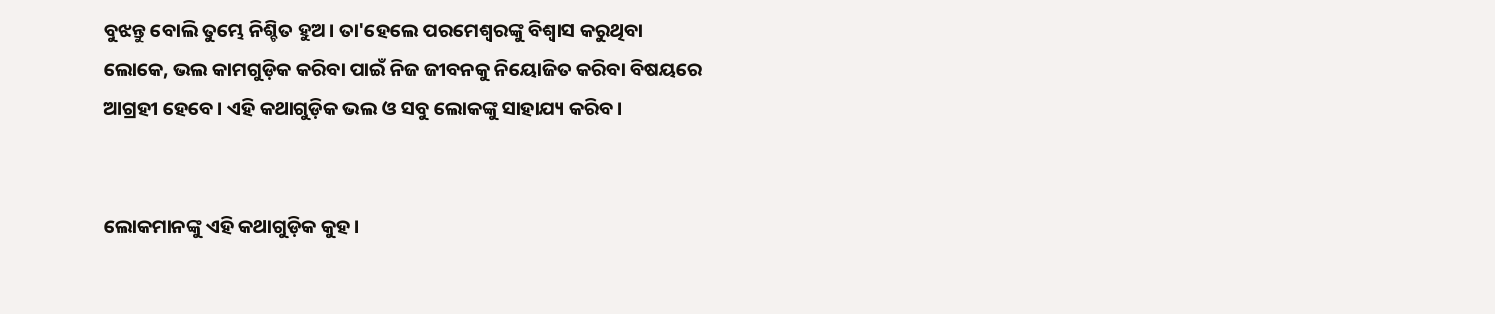ବୁଝନ୍ତୁ ବୋଲି ତୁମ୍ଭେ ନିଶ୍ଚିତ ହୁଅ। ତା'ହେଲେ ପରମେଶ୍ୱରଙ୍କୁ ବିଶ୍ୱାସ କରୁଥିବା ଲୋକେ, ଭଲ କାମଗୁଡ଼ିକ କରିବା ପାଇଁ ନିଜ ଜୀବନକୁ ନିୟୋଜିତ କରିବା ବିଷୟରେ ଆଗ୍ରହୀ ହେବେ। ଏହି କଥାଗୁଡ଼ିକ ଭଲ ଓ ସବୁ ଲୋକଙ୍କୁ ସାହାଯ୍ୟ କରିବ।


ଲୋକମାନଙ୍କୁ ଏହି କଥାଗୁଡ଼ିକ କୁହ।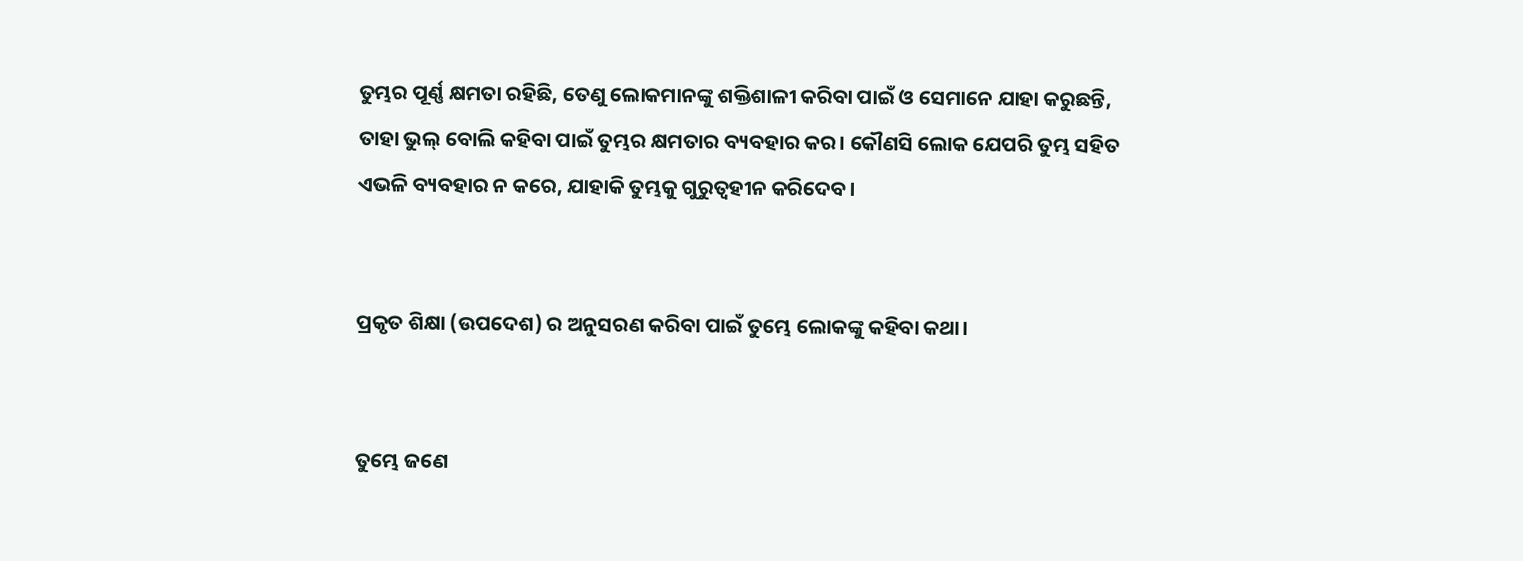ତୁମ୍ଭର ପୂର୍ଣ୍ଣ କ୍ଷମତା ରହିଛି, ତେଣୁ ଲୋକମାନଙ୍କୁ ଶକ୍ତିଶାଳୀ କରିବା ପାଇଁ ଓ ସେମାନେ ଯାହା କରୁଛନ୍ତି, ତାହା ଭୁଲ୍ ବୋଲି କହିବା ପାଇଁ ତୁମ୍ଭର କ୍ଷମତାର ବ୍ୟବହାର କର। କୌଣସି ଲୋକ ଯେପରି ତୁମ୍ଭ ସହିତ ଏଭଳି ବ୍ୟବହାର ନ କରେ, ଯାହାକି ତୁମ୍ଭକୁ ଗୁରୁତ୍ୱହୀନ କରିଦେବ।


ପ୍ରକୃତ ଶିକ୍ଷା (ଉପଦେଶ) ର ଅନୁସରଣ କରିବା ପାଇଁ ତୁମ୍ଭେ ଲୋକଙ୍କୁ କହିବା କଥା।


ତୁମ୍ଭେ ଜଣେ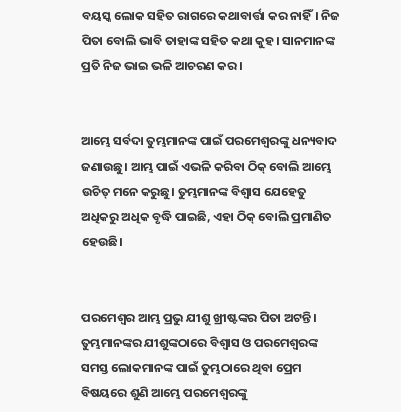ବୟସ୍କ ଲୋକ ସହିତ ରାଗରେ କଥାବାର୍ତ୍ତା କର ନାହିଁ। ନିଜ ପିତା ବୋଲି ଭାବି ତାହାଙ୍କ ସହିତ କଥା କୁହ। ସାନମାନଙ୍କ ପ୍ରତି ନିଜ ଭାଇ ଭଳି ଆଚରଣ କର।


ଆମ୍ଭେ ସର୍ବଦା ତୁମ୍ଭମାନଙ୍କ ପାଇଁ ପରମେଶ୍ୱରଙ୍କୁ ଧନ୍ୟବାଦ ଜଣାଉଛୁ। ଆମ୍ଭ ପାଇଁ ଏଭଳି କରିବା ଠିକ୍ ବୋଲି ଆମ୍ଭେ ଉଚିତ୍ ମନେ କରୁଛୁ। ତୁମ୍ଭମାନଙ୍କ ବିଶ୍ୱାସ ଯେହେତୁ ଅଧିକରୁ ଅଧିକ ବୃଦ୍ଧି ପାଇଛି, ଏହା ଠିକ୍ ବୋଲି ପ୍ରମାଣିତ ହେଉଛି।


ପରମେଶ୍ୱର ଆମ୍ଭ ପ୍ରଭୁ ଯୀଶୁ ଖ୍ରୀଷ୍ଟଙ୍କର ପିତା ଅଟନ୍ତି। ତୁମ୍ଭମାନଙ୍କର ଯୀଶୁଙ୍କଠାରେ ବିଶ୍ୱାସ ଓ ପରମେଶ୍ୱରଙ୍କ ସମସ୍ତ ଲୋକମାନଙ୍କ ପାଇଁ ତୁମ୍ଭଠାରେ ଥିବା ପ୍ରେମ ବିଷୟରେ ଶୁଣି ଆମ୍ଭେ ପରମେଶ୍ୱରଙ୍କୁ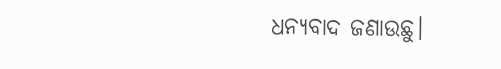ଧନ୍ୟବାଦ ଜଣାଉଛୁ।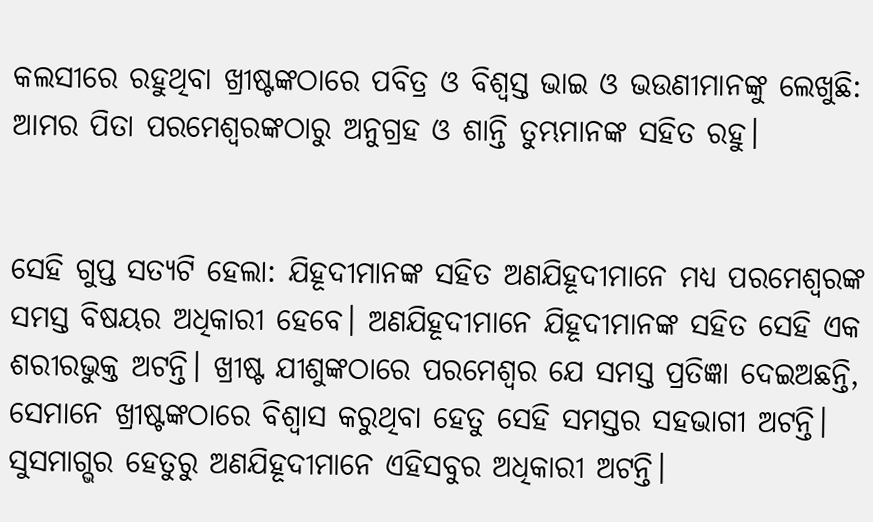କଲସୀରେ ରହୁଥିବା ଖ୍ରୀଷ୍ଟଙ୍କଠାରେ ପବିତ୍ର ଓ ବିଶ୍ୱସ୍ତ ଭାଇ ଓ ଭଉଣୀମାନଙ୍କୁ ଲେଖୁଛି: ଆମର ପିତା ପରମେଶ୍ୱରଙ୍କଠାରୁ ଅନୁଗ୍ରହ ଓ ଶାନ୍ତି ତୁମ୍ଭମାନଙ୍କ ସହିତ ରହୁ।


ସେହି ଗୁପ୍ତ ସତ୍ୟଟି ହେଲା: ଯିହୂଦୀମାନଙ୍କ ସହିତ ଅଣଯିହୂଦୀମାନେ ମଧ୍ୟ ପରମେଶ୍ୱରଙ୍କ ସମସ୍ତ ବିଷୟର ଅଧିକାରୀ ହେବେ। ଅଣଯିହୂଦୀମାନେ ଯିହୂଦୀମାନଙ୍କ ସହିତ ସେହି ଏକ ଶରୀରଭୁକ୍ତ ଅଟନ୍ତି। ଖ୍ରୀଷ୍ଟ ଯୀଶୁଙ୍କଠାରେ ପରମେଶ୍ୱର ଯେ ସମସ୍ତ ପ୍ରତିଜ୍ଞା ଦେଇଅଛନ୍ତି, ସେମାନେ ଖ୍ରୀଷ୍ଟଙ୍କଠାରେ ବିଶ୍ୱାସ କରୁଥିବା ହେତୁ ସେହି ସମସ୍ତର ସହଭାଗୀ ଅଟନ୍ତି। ସୁସମାଗ୍ଭର ହେତୁରୁ ଅଣଯିହୂଦୀମାନେ ଏହିସବୁର ଅଧିକାରୀ ଅଟନ୍ତି।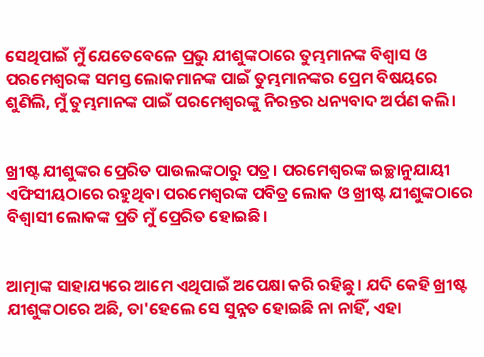ସେଥିପାଇଁ ମୁଁ ଯେତେବେଳେ ପ୍ରଭୁ ଯୀଶୁଙ୍କଠାରେ ତୁମ୍ଭମାନଙ୍କ ବିଶ୍ୱାସ ଓ ପରମେଶ୍ୱରଙ୍କ ସମସ୍ତ ଲୋକମାନଙ୍କ ପାଇଁ ତୁମ୍ଭମାନଙ୍କର ପ୍ରେମ ବିଷୟରେ ଶୁଣିଲି, ମୁଁ ତୁମ୍ଭମାନଙ୍କ ପାଇଁ ପରମେଶ୍ୱରଙ୍କୁ ନିରନ୍ତର ଧନ୍ୟବାଦ ଅର୍ପଣ କଲି।


ଖ୍ରୀଷ୍ଟ ଯୀଶୁଙ୍କର ପ୍ରେରିତ ପାଉଲଙ୍କଠାରୁ ପତ୍ର। ପରମେଶ୍ୱରଙ୍କ ଇଚ୍ଛାନୁଯାୟୀ ଏଫିସୀୟଠାରେ ରହୁଥିବା ପରମେଶ୍ୱରଙ୍କ ପବିତ୍ର ଲୋକ ଓ ଖ୍ରୀଷ୍ଟ ଯୀଶୁଙ୍କଠାରେ ବିଶ୍ୱାସୀ ଲୋକଙ୍କ ପ୍ରତି ମୁଁ ପ୍ରେରିତ ହୋଇଛି।


ଆତ୍ମାଙ୍କ ସାହାଯ୍ୟରେ ଆମେ ଏଥିପାଇଁ ଅପେକ୍ଷା କରି ରହିଛୁ। ଯଦି କେହି ଖ୍ରୀଷ୍ଟ ଯୀଶୁଙ୍କଠାରେ ଅଛି, ତା'ହେଲେ ସେ ସୁନ୍ନତ ହୋଇଛି ନା ନାହିଁ, ଏହା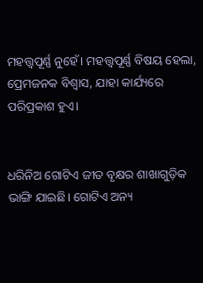ମହତ୍ତ୍ୱପୂର୍ଣ୍ଣ ନୁହେଁ। ମହତ୍ତ୍ୱପୂର୍ଣ୍ଣ ବିଷୟ ହେଲା, ପ୍ରେମଜନକ ବିଶ୍ୱାସ, ଯାହା କାର୍ଯ୍ୟରେ ପରିପ୍ରକାଶ ହୁଏ।


ଧରିନିଅ ଗୋଟିଏ ଜୀତ ବୃକ୍ଷର ଶାଖାଗୁଡ଼ିକ ଭାଙ୍ଗି ଯାଇଛି। ଗୋଟିଏ ଅନ୍ୟ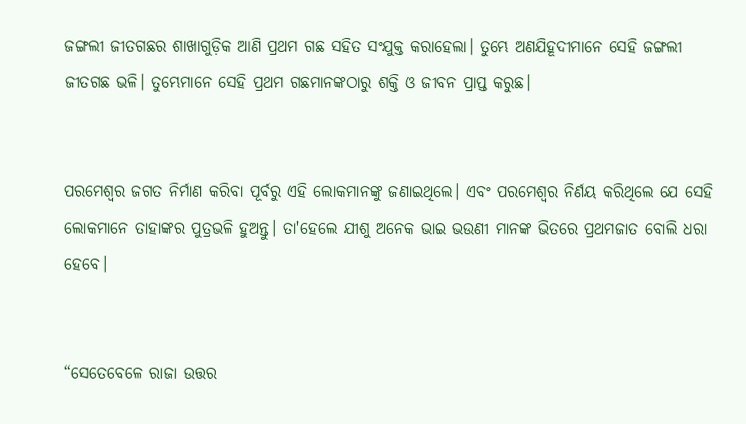ଜଙ୍ଗଲୀ ଜୀତଗଛର ଶାଖାଗୁଡ଼ିକ ଆଣି ପ୍ରଥମ ଗଛ ସହିତ ସଂଯୁକ୍ତ କରାହେଲା। ତୁମ୍ଭେ ଅଣଯିହୂଦୀମାନେ ସେହି ଜଙ୍ଗଲୀ ଜୀତଗଛ ଭଳି। ତୁମ୍ଭେମାନେ ସେହି ପ୍ରଥମ ଗଛମାନଙ୍କଠାରୁ ଶକ୍ତି ଓ ଜୀବନ ପ୍ରାପ୍ତ କରୁଛ।


ପରମେଶ୍ୱର ଜଗତ ନିର୍ମାଣ କରିବା ପୂର୍ବରୁ ଏହି ଲୋକମାନଙ୍କୁ ଜଣାଇଥିଲେ। ଏବଂ ପରମେଶ୍ୱର ନିର୍ଣୟ କରିଥିଲେ ଯେ ସେହି ଲୋକମାନେ ତାହାଙ୍କର ପୁତ୍ରଭଳି ହୁଅନ୍ତୁ। ତା'ହେଲେ ଯୀଶୁ ଅନେକ ଭାଇ ଭଉଣୀ ମାନଙ୍କ ଭିତରେ ପ୍ରଥମଜାତ ବୋଲି ଧରା ହେବେ।


“ସେତେବେଳେ ରାଜା ଉତ୍ତର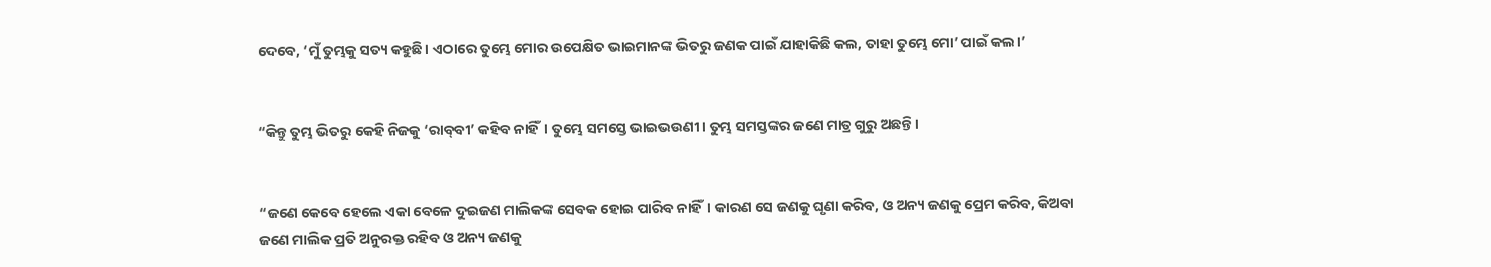ଦେବେ, ‘ମୁଁ ତୁମ୍ଭକୁ ସତ୍ୟ କହୁଛି। ଏଠାରେ ତୁମ୍ଭେ ମୋର ଉପେକ୍ଷିତ ଭାଇମାନଙ୍କ ଭିତରୁ ଜଣକ ପାଇଁ ଯାହାକିଛି କଲ, ତାହା ତୁମ୍ଭେ ମୋ’ ପାଇଁ କଲ।’


“କିନ୍ତୁ ତୁମ୍ଭ ଭିତରୁ କେହି ନିଜକୁ ‘ରା‌‌‌‌‌ବ୍‌‌‌‌‌ବୀ’ କହିବ ନାହିଁ। ତୁମ୍ଭେ ସମସ୍ତେ ଭାଇଭଉଣୀ। ତୁମ୍ଭ ସମସ୍ତଙ୍କର ଜଣେ ମାତ୍ର ଗୁରୁ ଅଛନ୍ତି।


“ଜଣେ କେବେ ହେଲେ ଏକା ବେଳେ ଦୁଇଜଣ ମାଲିକଙ୍କ ସେବକ ହୋଇ ପାରିବ ନାହିଁ। କାରଣ ସେ ଜଣକୁ ଘୃଣା କରିବ, ଓ ଅନ୍ୟ ଜଣକୁ ପ୍ରେମ କରିବ, କିଅବା ଜଣେ ମାଲିକ ପ୍ରତି ଅନୁରକ୍ତ ରହିବ ଓ ଅନ୍ୟ ଜଣକୁ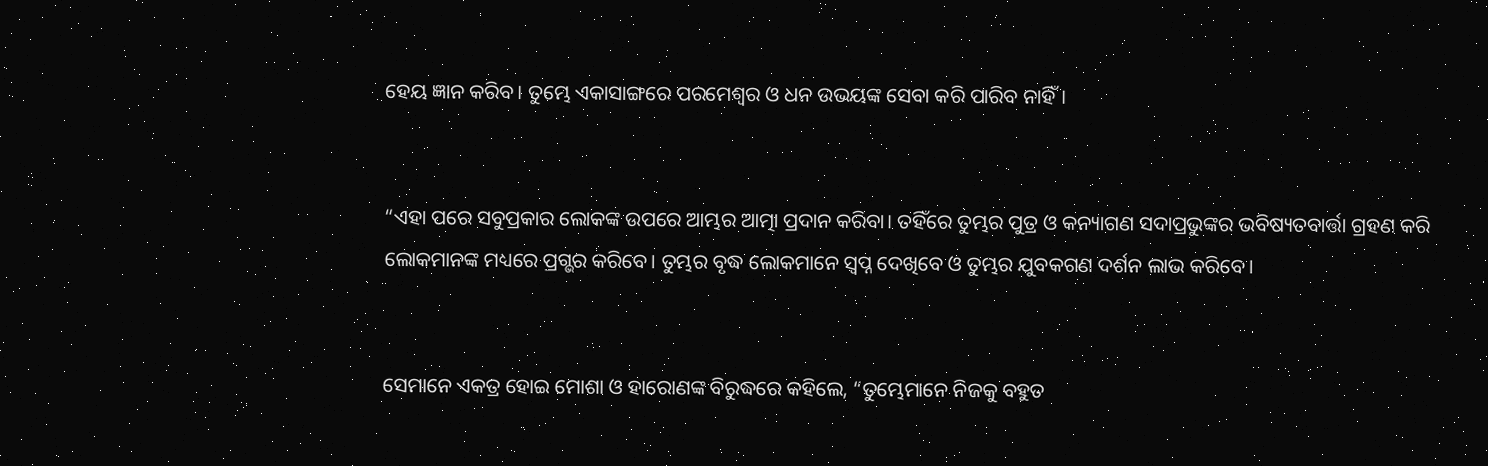ହେୟ ଜ୍ଞାନ କରିବ। ତୁମ୍ଭେ ଏକାସାଙ୍ଗରେ ପରମେଶ୍ୱର ଓ ଧନ ଉଭୟଙ୍କ ସେବା କରି ପାରିବ ନାହିଁ।


“ଏହା ପରେ ସବୁପ୍ରକାର ଲୋକଙ୍କ ଉପରେ ଆମ୍ଭର ଆତ୍ମା ପ୍ରଦାନ କରିବା। ତହିଁରେ ତୁମ୍ଭର ପୁତ୍ର ଓ କନ୍ୟାଗଣ ସଦାପ୍ରଭୁଙ୍କର ଭବିଷ୍ୟତବାର୍ତ୍ତା ଗ୍ରହଣ କରି ଲୋକମାନଙ୍କ ମଧ୍ୟରେ ପ୍ରଗ୍ଭର କରିବେ। ତୁମ୍ଭର ବୃଦ୍ଧ ଲୋକମାନେ ସ୍ୱପ୍ନ ଦେଖିବେ ଓ ତୁମ୍ଭର ଯୁବକଗଣ ଦର୍ଶନ ଲାଭ କରିବେ।


ସେମାନେ ଏକତ୍ର ହୋଇ ମୋଶା ଓ ହାରୋଣଙ୍କ ବିରୁଦ୍ଧରେ କହିଲେ, “ତୁମ୍ଭେମାନେ ନିଜକୁ ବହୁତ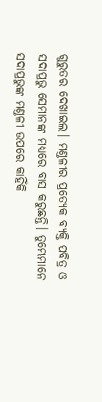ଗୁରୁତର ଦେଖାଇଲ। ମଣ୍ତଳୀର ପ୍ରତ୍ୟେକ ବ୍ୟକ୍ତି ପବିତ୍ର ଓ ସଦାପ୍ରଭୁ ସେମାନଙ୍କ ମଧ୍ୟରେ ବାସ କରୁଛନ୍ତି। ତୁମ୍ଭେମାନେ ସଦାପ୍ରଭୁଙ୍କ ମଣ୍ତଳୀ ଉପରେ କାହିଁକି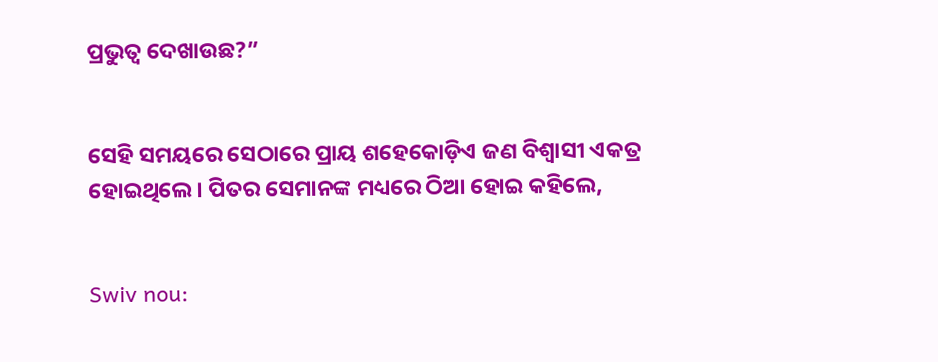ପ୍ରଭୁତ୍ୱ ଦେଖାଉଛ?”


ସେହି ସମୟରେ ସେଠାରେ ପ୍ରାୟ ଶହେକୋଡ଼ିଏ ଜଣ ବିଶ୍ୱାସୀ ଏକତ୍ର ହୋଇଥିଲେ। ପିତର ସେମାନଙ୍କ ମଧ୍ୟରେ ଠିଆ ହୋଇ କହିଲେ,


Swiv nou: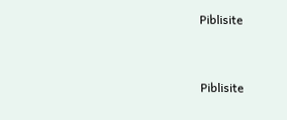Piblisite


Piblisite